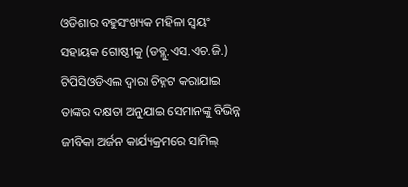ଓଡିଶାର ବହୁସଂଖ୍ୟକ ମହିଳା ସ୍ୱୟଂ ସହାୟକ ଗୋଷ୍ଠୀକୁ (ଡବ୍ଲୁ.ଏସ.ଏଚ.ଜି.) ଟିପିସିଓଡିଏଲ ଦ୍ୱାରା ଚିହ୍ନଟ କରାଯାଇ ତାଙ୍କର ଦକ୍ଷତା ଅନୁଯାଇ ସେମାନଙ୍କୁ ବିଭିନ୍ନ ଜୀବିକା ଅର୍ଜନ କାର୍ଯ୍ୟକ୍ରମରେ ସାମିଲ୍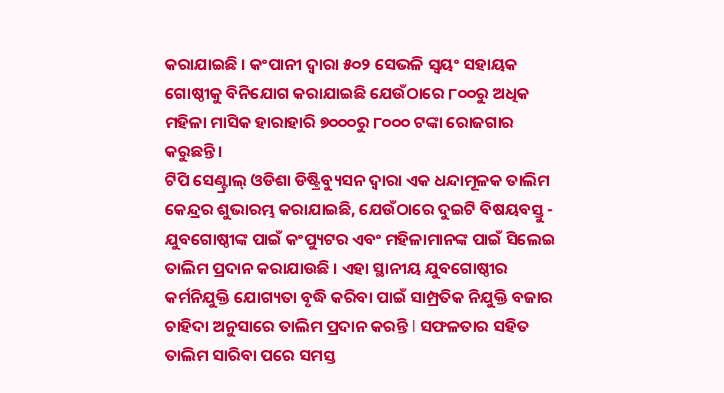କରାଯାଇଛି । କଂପାନୀ ଦ୍ୱାରା ୫୦୨ ସେଭଳି ସ୍ୱୟଂ ସହାୟକ ଗୋଷ୍ଠୀକୁ ବିନିଯୋଗ କରାଯାଇଛି ଯେଉଁଠାରେ ୮୦୦ରୁ ଅଧିକ ମହିଳା ମାସିକ ହାରାହାରି ୭୦୦୦ରୁ ୮୦୦୦ ଟଙ୍କା ରୋଜଗାର କରୁଛନ୍ତି।
ଟିପି ସେଣ୍ଟ୍ରାଲ୍ ଓଡିଶା ଡିଷ୍ଟ୍ରିବ୍ୟୁସନ ଦ୍ୱାରା ଏକ ଧନ୍ଦାମୂଳକ ତାଲିମ କେନ୍ଦ୍ରର ଶୁଭାରମ୍ଭ କରାଯାଇଛି, ଯେଉଁଠାରେ ଦୁଇଟି ବିଷୟବସ୍ତୁ - ଯୁବଗୋଷ୍ଠୀଙ୍କ ପାଇଁ କଂପ୍ୟୁଟର ଏବଂ ମହିଳାମାନଙ୍କ ପାଇଁ ସିଲେଇ ତାଲିମ ପ୍ରଦାନ କରାଯାଉଛି । ଏହା ସ୍ଥାନୀୟ ଯୁବଗୋଷ୍ଠୀର କର୍ମନିଯୁକ୍ତି ଯୋଗ୍ୟତା ବୃଦ୍ଧି କରିବା ପାଇଁ ସାମ୍ପ୍ରତିକ ନିଯୁକ୍ତି ବଜାର ଚାହିଦା ଅନୁସାରେ ତାଲିମ ପ୍ରଦାନ କରନ୍ତି l ସଫଳତାର ସହିତ ତାଲିମ ସାରିବା ପରେ ସମସ୍ତ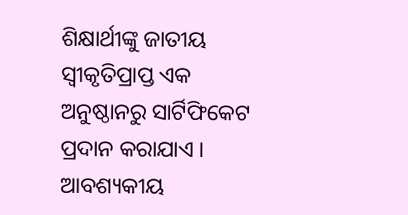ଶିକ୍ଷାର୍ଥୀଙ୍କୁ ଜାତୀୟ ସ୍ୱୀକୃତିପ୍ରାପ୍ତ ଏକ ଅନୁଷ୍ଠାନରୁ ସାର୍ଟିଫିକେଟ ପ୍ରଦାନ କରାଯାଏ ।
ଆବଶ୍ୟକୀୟ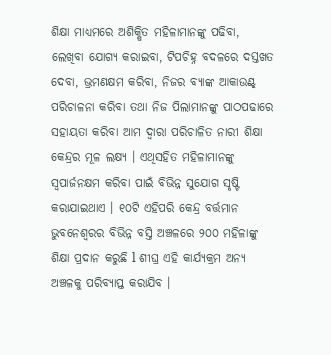ଶିକ୍ଷା ମାଧ୍ୟମରେ ଅଶିକ୍ଷିତ ମହିଳାମାନଙ୍କୁ ପଢିବା, ଲେଖିବା ଯୋଗ୍ୟ କରାଇବା, ଟିପଚିହ୍ନ ବଦଳରେ ଦସ୍ତଖତ ଦେବା, ଭ୍ରମଣକ୍ଷମ କରିବା, ନିଜର ବ୍ୟାଙ୍କ ଆକାଉଣ୍ଟ୍ ପରିଚାଳନା କରିବା ତଥା ନିଜ ପିଲାମାନଙ୍କୁ ପାଠପଢାରେ ସହାୟତା କରିବା ଆମ ଦ୍ୱାରା ପରିଚାଳିତ ନାରୀ ଶିକ୍ଷା କେନ୍ଦ୍ରର ମୂଳ ଲକ୍ଷ୍ୟ । ଏଥିସହିତ ମହିଳାମାନଙ୍କୁ ସ୍ୱପାର୍ଜନକ୍ଷମ କରିବା ପାଇଁ ବିଭିନ୍ନ ସୁଯୋଗ ସୃଷ୍ଟି କରାଯାଇଥାଏ । ୧୦ଟି ଏହିପରି କେନ୍ଦ୍ର ବର୍ତ୍ତମାନ ଭୁବନେଶ୍ୱରର ବିଭିନ୍ନ ବସ୍ତି ଅଞ୍ଚଳରେ ୨୦୦ ମହିଳାଙ୍କୁ ଶିକ୍ଷା ପ୍ରଦାନ କରୁଛି l ଶୀଘ୍ର ଏହି କାର୍ଯ୍ୟକ୍ରମ ଅନ୍ୟ ଅଞ୍ଚଳକୁ ପରିବ୍ୟାପ୍ତ କରାଯିବ ।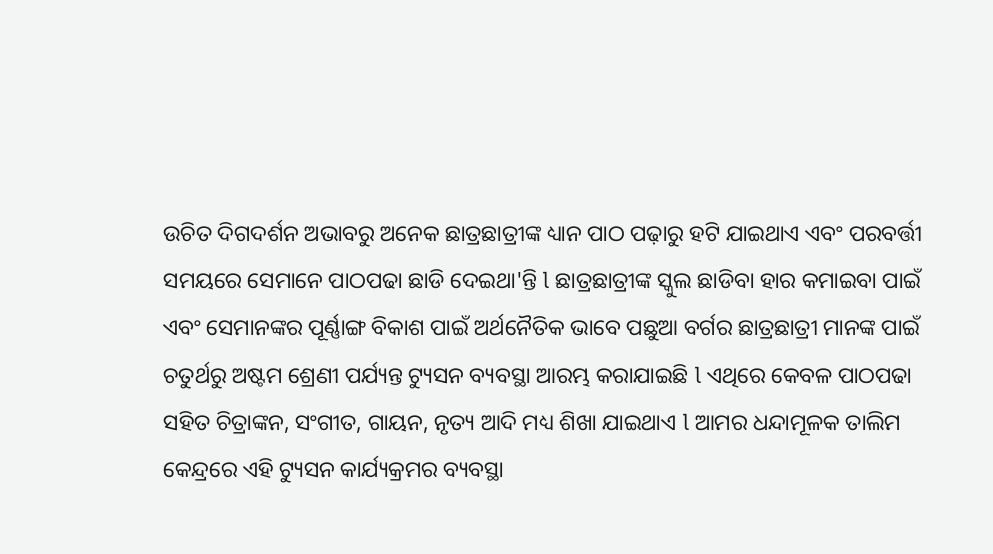ଉଚିତ ଦିଗଦର୍ଶନ ଅଭାବରୁ ଅନେକ ଛାତ୍ରଛାତ୍ରୀଙ୍କ ଧ୍ୟାନ ପାଠ ପଢ଼ାରୁ ହଟି ଯାଇଥାଏ ଏବଂ ପରବର୍ତ୍ତୀ ସମୟରେ ସେମାନେ ପାଠପଢା ଛାଡି ଦେଇଥା'ନ୍ତି l ଛାତ୍ରଛାତ୍ରୀଙ୍କ ସ୍କୁଲ ଛାଡିବା ହାର କମାଇବା ପାଇଁ ଏବଂ ସେମାନଙ୍କର ପୂର୍ଣ୍ଣାଙ୍ଗ ବିକାଶ ପାଇଁ ଅର୍ଥନୈତିକ ଭାବେ ପଛୁଆ ବର୍ଗର ଛାତ୍ରଛାତ୍ରୀ ମାନଙ୍କ ପାଇଁ ଚତୁର୍ଥରୁ ଅଷ୍ଟମ ଶ୍ରେଣୀ ପର୍ଯ୍ୟନ୍ତ ଟ୍ୟୁସନ ବ୍ୟବସ୍ଥା ଆରମ୍ଭ କରାଯାଇଛି l ଏଥିରେ କେବଳ ପାଠପଢା ସହିତ ଚିତ୍ରାଙ୍କନ, ସଂଗୀତ, ଗାୟନ, ନୃତ୍ୟ ଆଦି ମଧ୍ୟ ଶିଖା ଯାଇଥାଏ l ଆମର ଧନ୍ଦାମୂଳକ ତାଲିମ କେନ୍ଦ୍ରରେ ଏହି ଟ୍ୟୁସନ କାର୍ଯ୍ୟକ୍ରମର ବ୍ୟବସ୍ଥା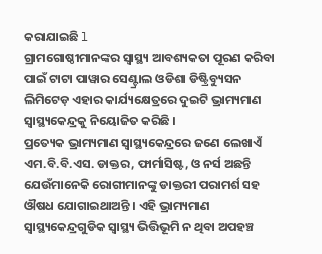କରାଯାଇଛି l
ଗ୍ରାମଗୋଷ୍ଠୀମାନଙ୍କର ସ୍ୱାସ୍ଥ୍ୟ ଆବଶ୍ୟକତା ପୂରଣ କରିବା ପାଇଁ ଟାଟା ପାୱାର ସେଣ୍ଟ୍ରାଲ ଓଡିଶା ଡିଷ୍ଟ୍ରିବ୍ୟୁସନ ଲିମିଟେଡ଼ ଏହାର କାର୍ଯ୍ୟକ୍ଷେତ୍ରରେ ଦୁଇଟି ଭ୍ରାମ୍ୟମାଣ ସ୍ୱାସ୍ଥ୍ୟକେନ୍ଦ୍ରକୁ ନିୟୋଜିତ କରିଛି ।
ପ୍ରତ୍ୟେକ ଭ୍ରାମ୍ୟମାଣ ସ୍ୱାସ୍ଥ୍ୟକେନ୍ଦ୍ରରେ ଜଣେ ଲେଖାଏଁ ଏମ.ବି.ବି.ଏସ. ଡାକ୍ତର, ଫାର୍ମାସିଷ୍ଟ, ଓ ନର୍ସ ଅଛନ୍ତି ଯେଉଁମାନେକି ରୋଗୀମାନଙ୍କୁ ଡାକ୍ତରୀ ପରାମର୍ଶ ସହ ଔଷଧ ଯୋଗାଇଥାଅନ୍ତି । ଏହି ଭ୍ରାମ୍ୟମାଣ ସ୍ୱାସ୍ଥ୍ୟକେନ୍ଦ୍ରଗୁଡିକ ସ୍ୱାସ୍ଥ୍ୟ ଭିତ୍ତିଭୂମି ନ ଥିବା ଅପହଞ୍ଚ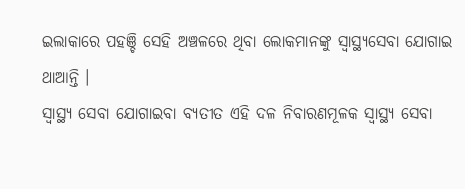ଇଲାକାରେ ପହଞ୍ଚି ସେହି ଅଞ୍ଚଳରେ ଥିବା ଲୋକମାନଙ୍କୁ ସ୍ୱାସ୍ଥ୍ୟସେବା ଯୋଗାଇ ଥାଆନ୍ତି ।
ସ୍ୱାସ୍ଥ୍ୟ ସେବା ଯୋଗାଇବା ବ୍ୟତୀତ ଏହି ଦଳ ନିବାରଣମୂଳକ ସ୍ୱାସ୍ଥ୍ୟ ସେବା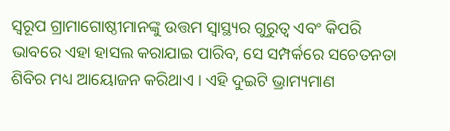ସ୍ୱରୂପ ଗ୍ରାମାଗୋଷ୍ଠୀମାନଙ୍କୁ ଉତ୍ତମ ସ୍ୱାସ୍ଥ୍ୟର ଗୁରୁତ୍ୱ ଏବଂ କିପରି ଭାବରେ ଏହା ହାସଲ କରାଯାଇ ପାରିବ, ସେ ସମ୍ପର୍କରେ ସଚେତନତା ଶିବିର ମଧ୍ୟ ଆୟୋଜନ କରିଥାଏ । ଏହି ଦୁଇଟି ଭ୍ରାମ୍ୟମାଣ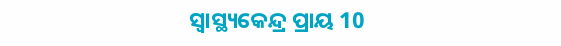ସ୍ୱାସ୍ଥ୍ୟକେନ୍ଦ୍ର ପ୍ରାୟ 10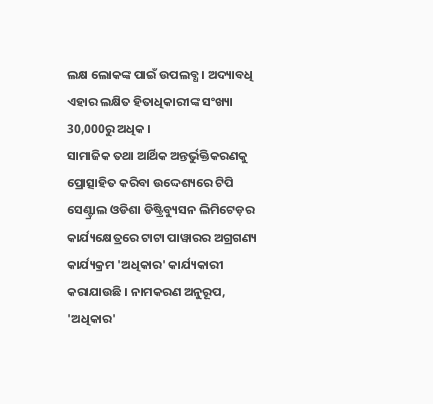ଲକ୍ଷ ଲୋକଙ୍କ ପାଇଁ ଉପଲବ୍ଧ । ଅଦ୍ୟାବଧି ଏହାର ଲକ୍ଷିତ ହିତାଧିକାରୀଙ୍କ ସଂଖ୍ୟା 30,000ରୁ ଅଧିକ ।
ସାମାଜିକ ତଥା ଆର୍ଥିକ ଅନ୍ତର୍ଭୁକ୍ତିକରଣକୁ ପ୍ରୋତ୍ସାହିତ କରିବା ଉଦ୍ଦେଶ୍ୟରେ ଟିପି ସେଣ୍ଟ୍ରାଲ ଓଡିଶା ଡିଷ୍ଟ୍ରିବ୍ୟୁସନ ଲିମିଟେଡ଼ର କାର୍ଯ୍ୟକ୍ଷେତ୍ରରେ ଟାଟା ପାୱାରର ଅଗ୍ରଗଣ୍ୟ କାର୍ଯ୍ୟକ୍ରମ 'ଅଧିକାର' କାର୍ଯ୍ୟକାରୀ କରାଯାଉଛି । ନାମକରଣ ଅନୁରୂପ, 'ଅଧିକାର'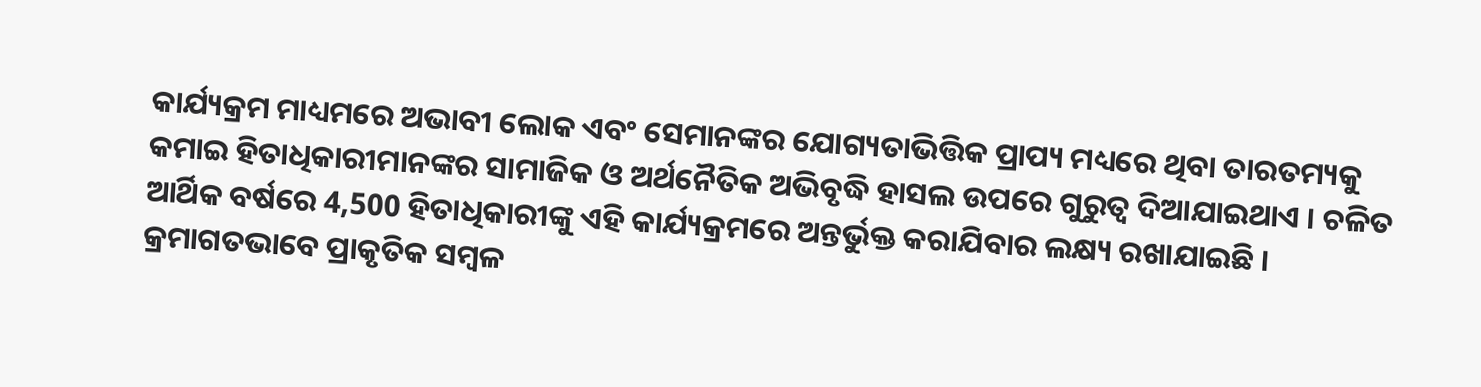କାର୍ଯ୍ୟକ୍ରମ ମାଧ୍ୟମରେ ଅଭାବୀ ଲୋକ ଏବଂ ସେମାନଙ୍କର ଯୋଗ୍ୟତାଭିତ୍ତିକ ପ୍ରାପ୍ୟ ମଧ୍ୟରେ ଥିବା ତାରତମ୍ୟକୁ କମାଇ ହିତାଧିକାରୀମାନଙ୍କର ସାମାଜିକ ଓ ଅର୍ଥନୈତିକ ଅଭିବୃଦ୍ଧି ହାସଲ ଉପରେ ଗୁରୁତ୍ୱ ଦିଆଯାଇଥାଏ । ଚଳିତ ଆର୍ଥିକ ବର୍ଷରେ 4,500 ହିତାଧିକାରୀଙ୍କୁ ଏହି କାର୍ଯ୍ୟକ୍ରମରେ ଅନ୍ତର୍ଭୁକ୍ତ କରାଯିବାର ଲକ୍ଷ୍ୟ ରଖାଯାଇଛି ।
କ୍ରମାଗତଭାବେ ପ୍ରାକୃତିକ ସମ୍ବଳ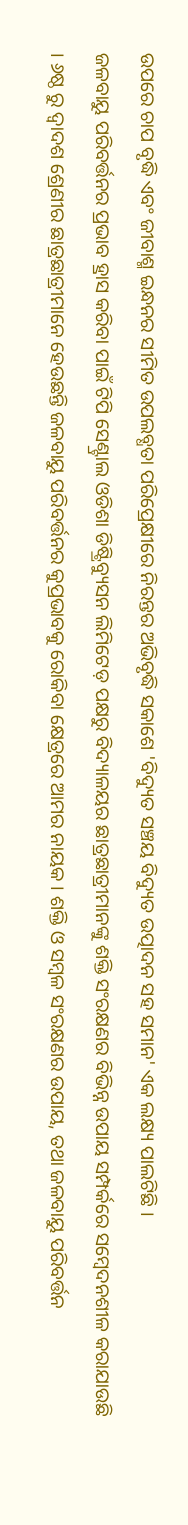ଉପରେ ଚାପ ବୃଦ୍ଧି ଏବଂ ଜୀବାଶ୍ମ ଇନ୍ଧନର ସୀମିତ ଉପଲବ୍ଧତା ପରିପ୍ରେକ୍ଷୀରେ ନିରନ୍ତର ଅଭିବୃଦ୍ଧି ସକାଶେ 'ବିଦ୍ୟୁତ ସଞ୍ଚୟ ବିଦ୍ୟୁତ ଉତ୍ପାଦନ ସହ ସମାନ' ଏକ ଲକ୍ଷ୍ୟ ପାଲଟିଛି ।
ଜଳବାୟୁ ପରିବର୍ତ୍ତନର ପ୍ରଭାବ ହ୍ରାସ କରିବା ପାଇଁ ଟିପି ସେଣ୍ଟ୍ରାଲ ଓଡିଶା ଡିଷ୍ଟ୍ରିବ୍ୟୁସନ ଲିମିଟେଡ଼ ପକ୍ଷରୁ ବିଦ୍ୟାଳୟର ଛାତ୍ରଛାତ୍ରୀମାନଙ୍କୁ ଶକ୍ତି ସଂରକ୍ଷଣର ବିଭିନ୍ନ ଉପାୟ ସମ୍ପର୍କରେ ସମ୍ବେଦନଶୀଳ କରାଯାଉଛି । ୬ଷ୍ଠ ରୁ ଦ୍ୱାଦଶ ଶ୍ରେଣୀର ଛାତ୍ରଛାତ୍ରୀମାନେ ହେଉଛନ୍ତି ଜଳବାୟୁ ପରିବର୍ତ୍ତନର କୁପ୍ରଭାବକୁ ରୋକିବା କ୍ଷେତ୍ରରେ ଆମର ନାୟକ । ଶକ୍ତି ଓ ସମ୍ବଳ ସଂରକ୍ଷଣର ଉପାୟ, ତଥା ଜଳବାୟୁ ପରିବର୍ତ୍ତନ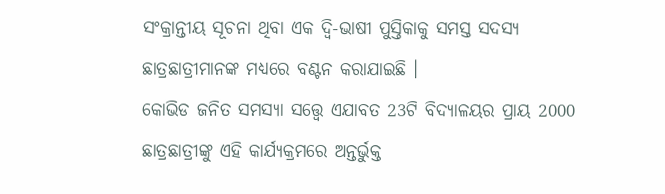ସଂକ୍ରାନ୍ତୀୟ ସୂଚନା ଥିବା ଏକ ଦ୍ୱି-ଭାଷୀ ପୁସ୍ତିକାକୁ ସମସ୍ତ ସଦସ୍ୟ ଛାତ୍ରଛାତ୍ରୀମାନଙ୍କ ମଧ୍ୟରେ ବଣ୍ଟନ କରାଯାଇଛି ।
କୋଭିଡ ଜନିତ ସମସ୍ୟା ସତ୍ତ୍ୱେ ଏଯାବତ 23ଟି ବିଦ୍ୟାଳୟର ପ୍ରାୟ 2000 ଛାତ୍ରଛାତ୍ରୀଙ୍କୁ ଏହି କାର୍ଯ୍ୟକ୍ରମରେ ଅନ୍ତର୍ଭୁକ୍ତ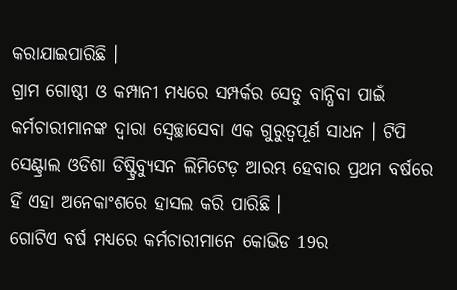କରାଯାଇପାରିଛି ।
ଗ୍ରାମ ଗୋଷ୍ଠୀ ଓ କମ୍ପାନୀ ମଧ୍ୟରେ ସମ୍ପର୍କର ସେତୁ ବାନ୍ଧିବା ପାଇଁ କର୍ମଚାରୀମାନଙ୍କ ଦ୍ୱାରା ସ୍ବେଚ୍ଛାସେବା ଏକ ଗୁରୁତ୍ୱପୂର୍ଣ ସାଧନ । ଟିପି ସେଣ୍ଟ୍ରାଲ ଓଡିଶା ଡିଷ୍ଟ୍ରିବ୍ୟୁସନ ଲିମିଟେଡ଼ ଆରମ୍ଭ ହେବାର ପ୍ରଥମ ବର୍ଷରେ ହିଁ ଏହା ଅନେକାଂଶରେ ହାସଲ କରି ପାରିଛି ।
ଗୋଟିଏ ବର୍ଷ ମଧ୍ୟରେ କର୍ମଚାରୀମାନେ କୋଭିଡ 19ର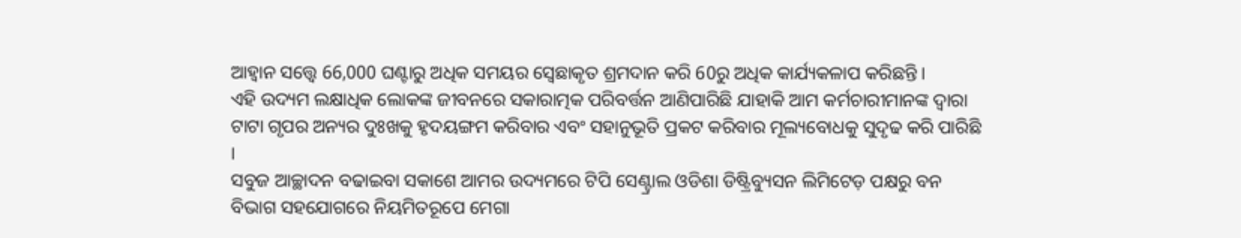ଆହ୍ୱାନ ସତ୍ତ୍ୱେ 66,000 ଘଣ୍ଟାରୁ ଅଧିକ ସମୟର ସ୍ବେଛାକୃତ ଶ୍ରମଦାନ କରି 60ରୁ ଅଧିକ କାର୍ଯ୍ୟକଳାପ କରିଛନ୍ତି ।
ଏହି ଉଦ୍ୟମ ଲକ୍ଷାଧିକ ଲୋକଙ୍କ ଜୀବନରେ ସକାରାତ୍ମକ ପରିବର୍ତ୍ତନ ଆଣିପାରିଛି ଯାହାକି ଆମ କର୍ମଚାରୀମାନଙ୍କ ଦ୍ୱାରା ଟାଟା ଗୃପର ଅନ୍ୟର ଦୁଃଖକୁ ହୃଦୟଙ୍ଗମ କରିବାର ଏବଂ ସହାନୁଭୂତି ପ୍ରକଟ କରିବାର ମୂଲ୍ୟବୋଧକୁ ସୁଦୃଢ କରି ପାରିଛି ।
ସବୁଜ ଆଚ୍ଛାଦନ ବଢାଇବା ସକାଶେ ଆମର ଉଦ୍ୟମରେ ଟିପି ସେଣ୍ଟ୍ରାଲ ଓଡିଶା ଡିଷ୍ଟ୍ରିବ୍ୟୁସନ ଲିମିଟେଡ଼ ପକ୍ଷରୁ ବନ ବିଭାଗ ସହଯୋଗରେ ନିୟମିତରୂପେ ମେଗା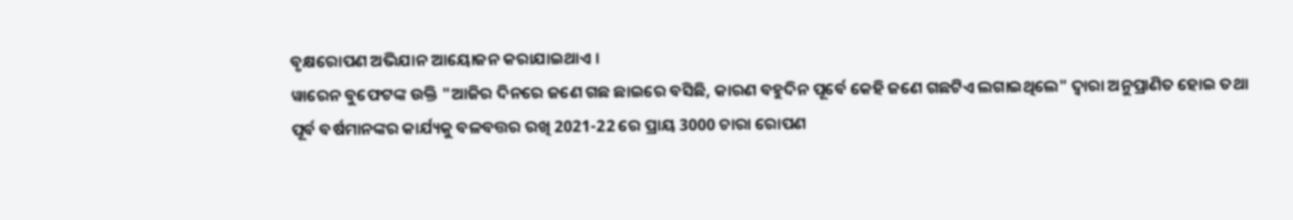ବୃକ୍ଷରୋପଣ ଅଭିଯାନ ଆୟୋଜନ କରାଯାଇଥାଏ ।
ୱାରେନ ବୁଫେଟଙ୍କ ଉକ୍ତି "ଆଜିର ଦିନରେ ଜଣେ ଗଛ ଛାଇରେ ବସିଛି, କାରଣ ବହୁଦିନ ପୂର୍ବେ କେହି ଜଣେ ଗଛଟିଏ ଲଗାଇଥିଲେ" ଦ୍ଵାରା ଅନୁପ୍ରାଣିତ ହୋଇ ତଥା ପୂର୍ବ ବର୍ଷମାନଙ୍କର କାର୍ଯ୍ୟକୁ ବଳବତ୍ତର ରଖି 2021-22 ରେ ପ୍ରାୟ 3000 ଚାରା ରୋପଣ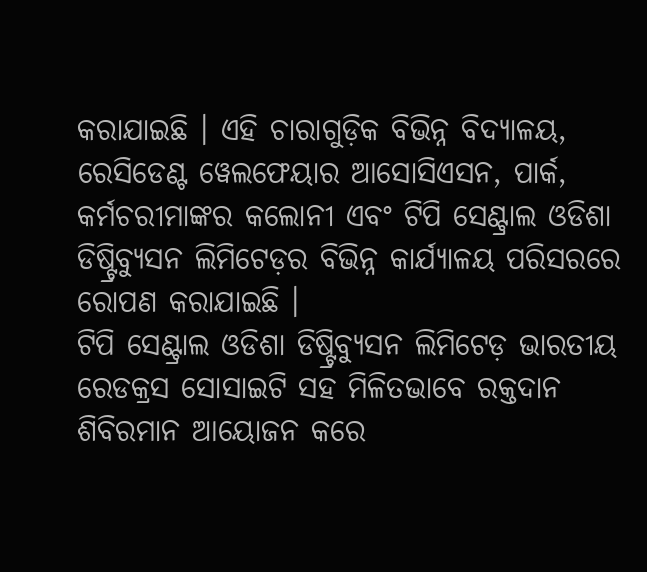କରାଯାଇଛି । ଏହି ଚାରାଗୁଡ଼ିକ ବିଭିନ୍ନ ବିଦ୍ୟାଳୟ, ରେସିଡେଣ୍ଟ ୱେଲଫେୟାର ଆସୋସିଏସନ, ପାର୍କ, କର୍ମଚରୀମାଙ୍କର କଲୋନୀ ଏବଂ ଟିପି ସେଣ୍ଟ୍ରାଲ ଓଡିଶା ଡିଷ୍ଟ୍ରିବ୍ୟୁସନ ଲିମିଟେଡ଼ର ବିଭିନ୍ନ କାର୍ଯ୍ୟାଳୟ ପରିସରରେ ରୋପଣ କରାଯାଇଛି ।
ଟିପି ସେଣ୍ଟ୍ରାଲ ଓଡିଶା ଡିଷ୍ଟ୍ରିବ୍ୟୁସନ ଲିମିଟେଡ଼ ଭାରତୀୟ ରେଡକ୍ରସ ସୋସାଇଟି ସହ ମିଳିତଭାବେ ରକ୍ତଦାନ ଶିବିରମାନ ଆୟୋଜନ କରେ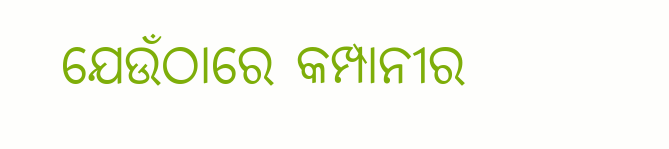ଯେଉଁଠାରେ କମ୍ପାନୀର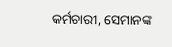କର୍ମଚାରୀ, ସେମାନଙ୍କ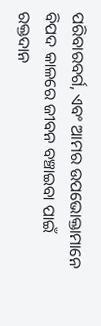ପରିବାରବର୍ଗ, ଏବଂ ଆମର ଉପଭୋକ୍ତାମାନେ ବିପଦ କାଳରେ ଜୀବନ ବଞ୍ଚାଇବା ପାଇଁ ରକ୍ତଦାନ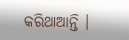କରିଥାଆନ୍ତି ।